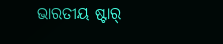ଭାରତୀୟ ଷ୍ଟାର୍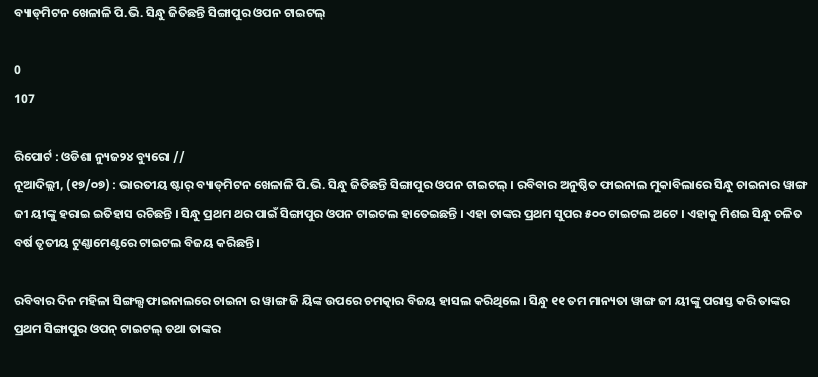ବ୍ୟାଡ୍‌ମିଟନ ଖେଳାଳି ପି.ଭି. ସିନ୍ଧୁ ଜିତିଛନ୍ତି ସିଙ୍ଗାପୁର ଓପନ ଟାଇଟଲ୍

0
107

ରିପୋର୍ଟ : ଓଡିଶା ନ୍ୟୁଜ୨୪ ବ୍ୟୁରୋ //
ନୂଆଦିଲ୍ଲୀ, (୧୭/୦୭) : ଭାରତୀୟ ଷ୍ଟାର୍ ବ୍ୟାଡ୍‌ମିଟନ ଖେଳାଳି ପି.ଭି. ସିନ୍ଧୁ ଜିତିଛନ୍ତି ସିଙ୍ଗାପୁର ଓପନ ଟାଇଟଲ୍ । ରବିବାର ଅନୁଷ୍ଠିତ ଫାଇନାଲ ମୁକାବିଲାରେ ସିନ୍ଧୁ ଚାଇନାର ୱାଙ୍ଗ ଜୀ ୟୀଙ୍କୁ ହରାଇ ଇତିହାସ ରଚିଛନ୍ତି । ସିନ୍ଧୁ ପ୍ରଥମ ଥର ପାଇଁ ସିଙ୍ଗାପୁର ଓପନ ଟାଇଟଲ ହାତେଇଛନ୍ତି । ଏହା ତାଙ୍କର ପ୍ରଥମ ସୁପର ୫୦୦ ଟାଇଟଲ ଅଟେ । ଏହାକୁ ମିଶଇ ସିନ୍ଧୁ ଚଳିତ ବର୍ଷ ତୃତୀୟ ଟୁଣ୍ଣାମେଣ୍ଟରେ ଟାଇଟଲ ବିଜୟ କରିଛନ୍ତି ।

ରବିବାର ଦିନ ମହିଳା ସିଙ୍ଗଲ୍ସ ଫାଇନାଲରେ ଚାଇନା ର ୱାଙ୍ଗ ଜି ୟିଙ୍କ ଉପରେ ଚମତ୍କାର ବିଜୟ ହାସଲ କରିଥିଲେ । ସିନ୍ଧୁ ୧୧ ତମ ମାନ୍ୟତା ୱାଙ୍ଗ ଜୀ ୟୀଙ୍କୁ ପରାସ୍ତ କରି ତାଙ୍କର ପ୍ରଥମ ସିଙ୍ଗାପୁର ଓପନ୍ ଟାଇଟଲ୍ ତଥା ତାଙ୍କର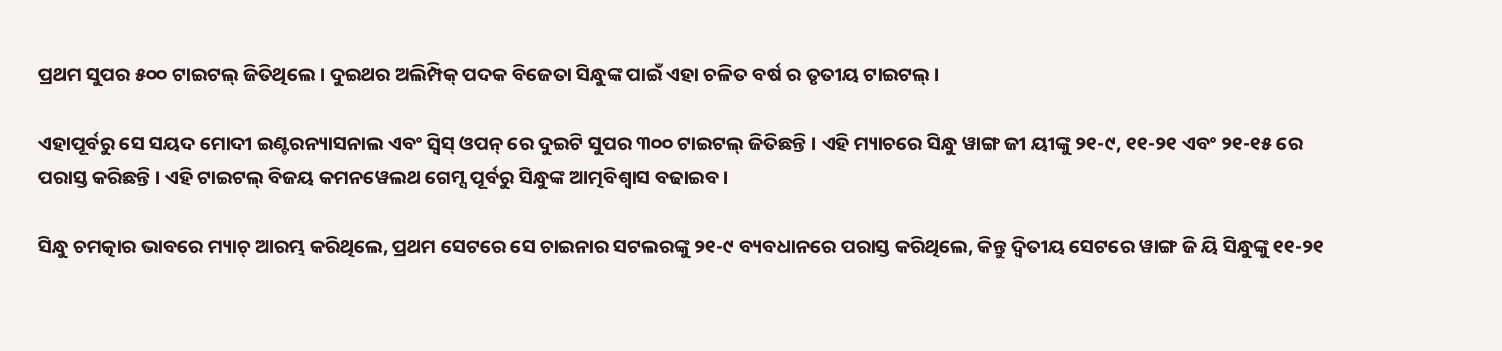ପ୍ରଥମ ସୁପର ୫୦୦ ଟାଇଟଲ୍ ଜିତିଥିଲେ । ଦୁଇଥର ଅଲିମ୍ପିକ୍ ପଦକ ବିଜେତା ସିନ୍ଧୁଙ୍କ ପାଇଁ ଏହା ଚଳିତ ବର୍ଷ ର ତୃତୀୟ ଟାଇଟଲ୍ ।

ଏହାପୂର୍ବରୁ ସେ ସୟଦ ମୋଦୀ ଇଣ୍ଟରନ୍ୟାସନାଲ ଏବଂ ସ୍ୱିସ୍ ଓପନ୍ ରେ ଦୁଇଟି ସୁପର ୩୦୦ ଟାଇଟଲ୍ ଜିତିଛନ୍ତି । ଏହି ମ୍ୟାଚରେ ସିନ୍ଧୁ ୱାଙ୍ଗ ଜୀ ୟୀଙ୍କୁ ୨୧-୯, ୧୧-୨୧ ଏବଂ ୨୧-୧୫ ରେ ପରାସ୍ତ କରିଛନ୍ତି । ଏହି ଟାଇଟଲ୍ ବିଜୟ କମନୱେଲଥ ଗେମ୍ସ ପୂର୍ବରୁ ସିନ୍ଧୁଙ୍କ ଆତ୍ମବିଶ୍ୱାସ ବଢାଇବ ।

ସିନ୍ଧୁ ଚମତ୍କାର ଭାବରେ ମ୍ୟାଚ୍ ଆରମ୍ଭ କରିଥିଲେ, ପ୍ରଥମ ସେଟରେ ସେ ଚାଇନାର ସଟଲରଙ୍କୁ ୨୧-୯ ବ୍ୟବଧାନରେ ପରାସ୍ତ କରିଥିଲେ, କିନ୍ତୁ ଦ୍ୱିତୀୟ ସେଟରେ ୱାଙ୍ଗ ଜି ୟି ସିନ୍ଧୁଙ୍କୁ ୧୧-୨୧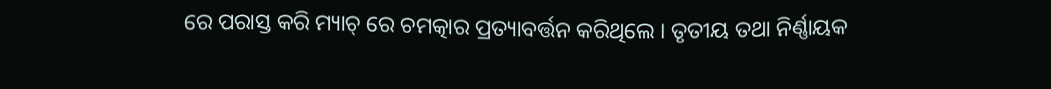ରେ ପରାସ୍ତ କରି ମ୍ୟାଚ୍ ରେ ଚମତ୍କାର ପ୍ରତ୍ୟାବର୍ତ୍ତନ କରିଥିଲେ । ତୃତୀୟ ତଥା ନିର୍ଣ୍ଣାୟକ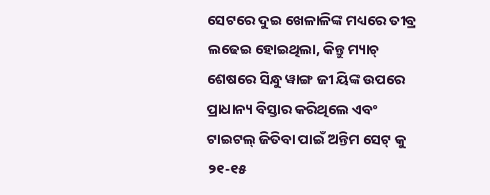ସେଟରେ ଦୁଇ ଖେଳାଳିଙ୍କ ମଧ୍ୟରେ ତୀବ୍ର ଲଢେଇ ହୋଇଥିଲା, କିନ୍ତୁ ମ୍ୟାଚ୍ ଶେଷରେ ସିନ୍ଧୁ ୱାଙ୍ଗ ଜୀ ୟିଙ୍କ ଉପରେ ପ୍ରାଧାନ୍ୟ ବିସ୍ତାର କରିଥିଲେ ଏବଂ ଟାଇଟଲ୍ ଜିତିବା ପାଇଁ ଅନ୍ତିମ ସେଟ୍ କୁ ୨୧-୧୫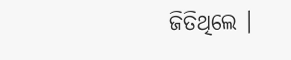ଜିତିଥିଲେ ।